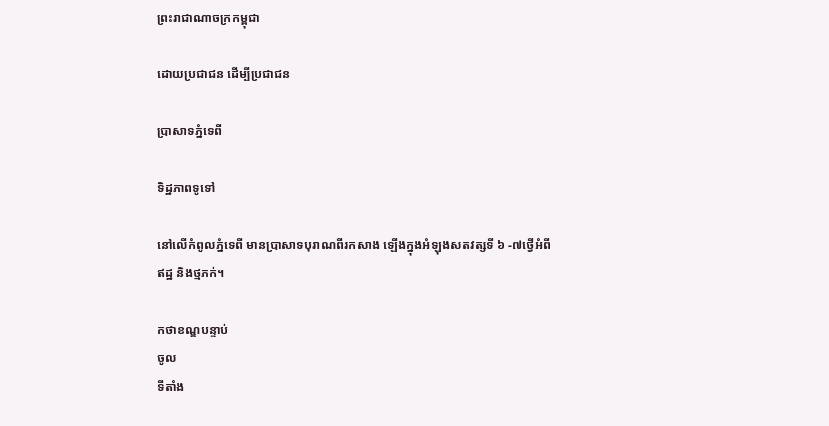ព្រះរាជាណាចក្រកម្ពុជា

ដោយប្រជាជន ដើម្បីប្រជាជន

ប្រាសាទភ្នំទេពី

ទិដ្ឋភាពទូទៅ

នៅលើកំពូលភ្នំទេពី មានប្រាសាទបុរាណពីរកសាង ឡើងក្នុងអំឡុងសតវត្សទី ៦ -៧ថ្វើអំពីឥដ្ឋ និងថ្មភក់។

កថាខណ្ឌបន្ទាប់
ចូល
ទីតាំង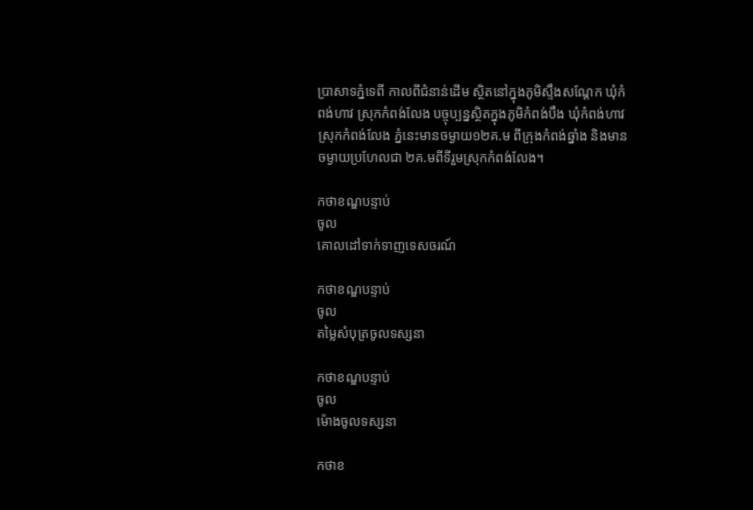ប្រាសាទភ្នំទេពី កាលពីជំនាន់ដើម ស្ថិតនៅក្នុងភូមិស្ទឹងសណ្ដែក ឃុំកំពង់ហាវ ស្រុកកំពង់លែង បច្ចុប្បន្នស្ថិតក្នុងភូមិកំពង់បឹង ឃុំកំពង់ហាវ ស្រុកកំពង់លែង ភ្នំនេះមានចម្ងាយ១២គ.ម ពីក្រុងកំពង់ឆ្នាំង និងមានចម្ងាយប្រហែលជា ២គ.មពីទីរួមស្រុកកំពង់លែង។

កថាខណ្ឌបន្ទាប់
ចូល
គោលដៅទាក់ទាញទេសចរណ៍

កថាខណ្ឌបន្ទាប់
ចូល
តម្លៃសំបុត្រចូលទស្សនា

កថាខណ្ឌបន្ទាប់
ចូល
ម៉ោងចូលទស្សនា

កថាខ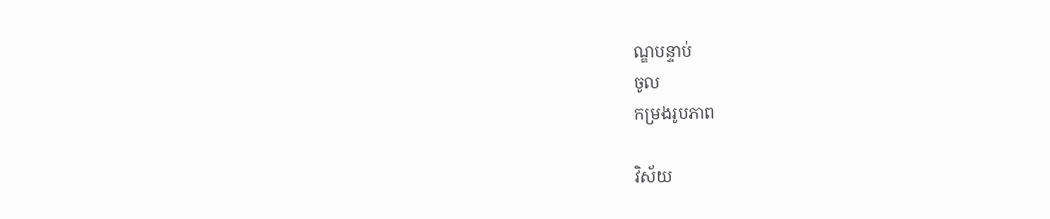ណ្ឌបន្ទាប់
ចូល
កម្រងរូបភាព

វិស័យ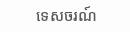ទេសចរណ៍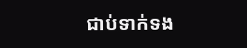ជាប់ទាក់ទង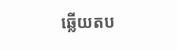ឆ្លើយតប